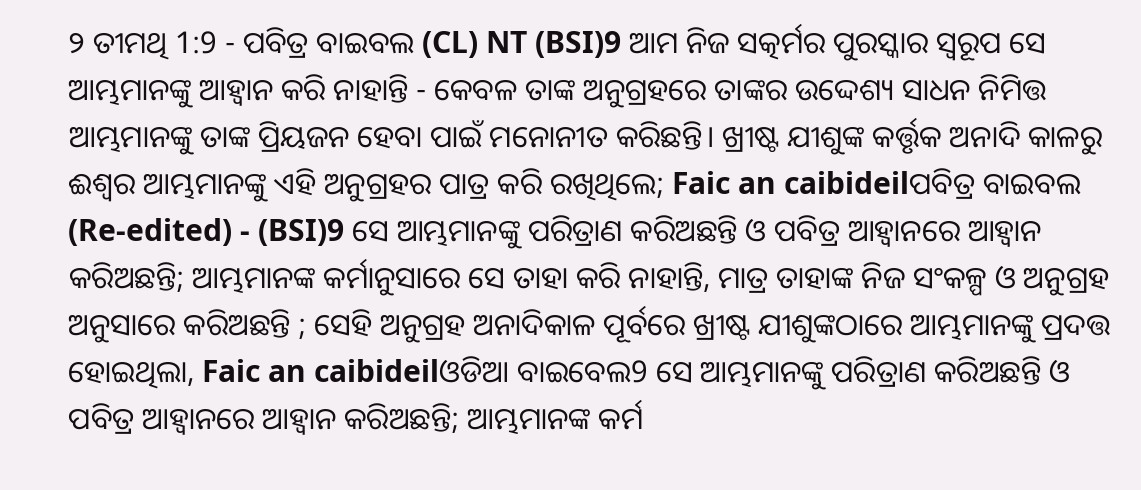୨ ତୀମଥି 1:9 - ପବିତ୍ର ବାଇବଲ (CL) NT (BSI)9 ଆମ ନିଜ ସତ୍କର୍ମର ପୁରସ୍କାର ସ୍ୱରୂପ ସେ ଆମ୍ଭମାନଙ୍କୁ ଆହ୍ୱାନ କରି ନାହାନ୍ତି - କେବଳ ତାଙ୍କ ଅନୁଗ୍ରହରେ ତାଙ୍କର ଉଦ୍ଦେଶ୍ୟ ସାଧନ ନିମିତ୍ତ ଆମ୍ଭମାନଙ୍କୁ ତାଙ୍କ ପ୍ରିୟଜନ ହେବା ପାଇଁ ମନୋନୀତ କରିଛନ୍ତି। ଖ୍ରୀଷ୍ଟ ଯୀଶୁଙ୍କ କର୍ତ୍ତୃକ ଅନାଦି କାଳରୁ ଈଶ୍ୱର ଆମ୍ଭମାନଙ୍କୁ ଏହି ଅନୁଗ୍ରହର ପାତ୍ର କରି ରଖିଥିଲେ; Faic an caibideilପବିତ୍ର ବାଇବଲ (Re-edited) - (BSI)9 ସେ ଆମ୍ଭମାନଙ୍କୁ ପରିତ୍ରାଣ କରିଅଛନ୍ତି ଓ ପବିତ୍ର ଆହ୍ଵାନରେ ଆହ୍ଵାନ କରିଅଛନ୍ତି; ଆମ୍ଭମାନଙ୍କ କର୍ମାନୁସାରେ ସେ ତାହା କରି ନାହାନ୍ତି, ମାତ୍ର ତାହାଙ୍କ ନିଜ ସଂକଳ୍ପ ଓ ଅନୁଗ୍ରହ ଅନୁସାରେ କରିଅଛନ୍ତି ; ସେହି ଅନୁଗ୍ରହ ଅନାଦିକାଳ ପୂର୍ବରେ ଖ୍ରୀଷ୍ଟ ଯୀଶୁଙ୍କଠାରେ ଆମ୍ଭମାନଙ୍କୁ ପ୍ରଦତ୍ତ ହୋଇଥିଲା, Faic an caibideilଓଡିଆ ବାଇବେଲ9 ସେ ଆମ୍ଭମାନଙ୍କୁ ପରିତ୍ରାଣ କରିଅଛନ୍ତି ଓ ପବିତ୍ର ଆହ୍ୱାନରେ ଆହ୍ୱାନ କରିଅଛନ୍ତି; ଆମ୍ଭମାନଙ୍କ କର୍ମ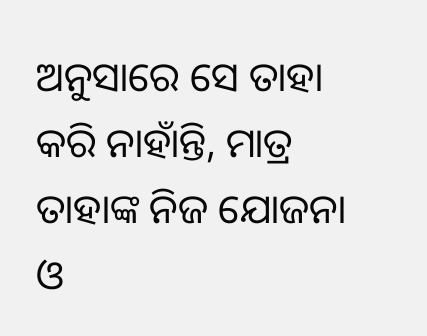ଅନୁସାରେ ସେ ତାହା କରି ନାହାଁନ୍ତି, ମାତ୍ର ତାହାଙ୍କ ନିଜ ଯୋଜନା ଓ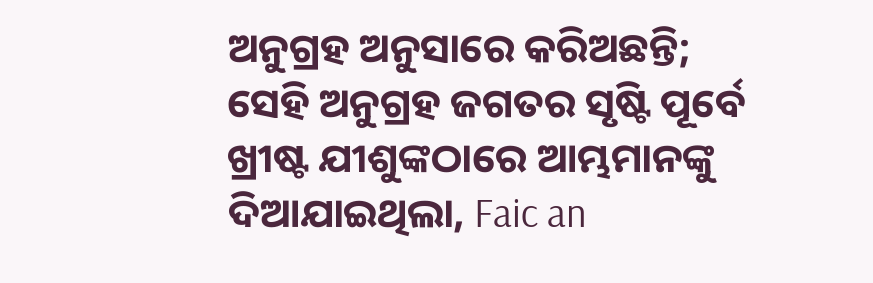ଅନୁଗ୍ରହ ଅନୁସାରେ କରିଅଛନ୍ତି; ସେହି ଅନୁଗ୍ରହ ଜଗତର ସୃଷ୍ଟି ପୂର୍ବେ ଖ୍ରୀଷ୍ଟ ଯୀଶୁଙ୍କଠାରେ ଆମ୍ଭମାନଙ୍କୁ ଦିଆଯାଇଥିଲା, Faic an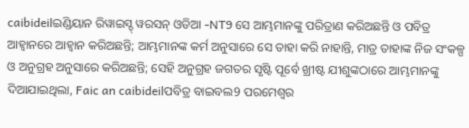caibideilଇଣ୍ଡିୟାନ ରିୱାଇସ୍ଡ୍ ୱରସନ୍ ଓଡିଆ -NT9 ସେ ଆମ୍ଭମାନଙ୍କୁ ପରିତ୍ରାଣ କରିଅଛନ୍ତି ଓ ପବିତ୍ର ଆହ୍ୱାନରେ ଆହ୍ୱାନ କରିଅଛନ୍ତି; ଆମ୍ଭମାନଙ୍କ କର୍ମ ଅନୁସାରେ ସେ ତାହା କରି ନାହାନ୍ତି, ମାତ୍ର ତାହାଙ୍କ ନିଜ ସଂକଳ୍ପ ଓ ଅନୁଗ୍ରହ ଅନୁସାରେ କରିଅଛନ୍ତି; ସେହି ଅନୁଗ୍ରହ ଜଗତର ସୃଷ୍ଟି ପୂର୍ବେ ଖ୍ରୀଷ୍ଟ ଯୀଶୁଙ୍କଠାରେ ଆମ୍ଭମାନଙ୍କୁ ଦିଆଯାଇଥିଲା, Faic an caibideilପବିତ୍ର ବାଇବଲ9 ପରମେଶ୍ୱର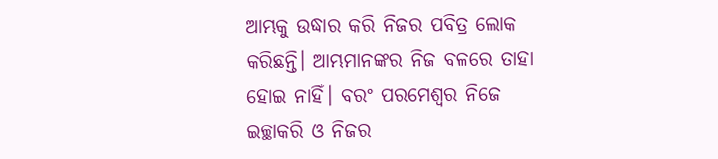ଆମ୍ଭକୁ ଉଦ୍ଧାର କରି ନିଜର ପବିତ୍ର ଲୋକ କରିଛନ୍ତି। ଆମ୍ଭମାନଙ୍କର ନିଜ ବଳରେ ତାହା ହୋଇ ନାହିଁ। ବରଂ ପରମେଶ୍ୱର ନିଜେ ଇଚ୍ଛାକରି ଓ ନିଜର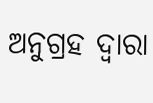ଅନୁଗ୍ରହ ଦ୍ୱାରା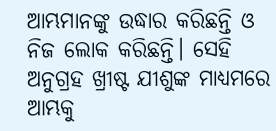ଆମ୍ଭମାନଙ୍କୁ ଉଦ୍ଧାର କରିଛନ୍ତି ଓ ନିଜ ଲୋକ କରିଛନ୍ତି। ସେହି ଅନୁଗ୍ରହ ଖ୍ରୀଷ୍ଟ ଯୀଶୁଙ୍କ ମାଧ୍ୟମରେ ଆମ୍ଭକୁ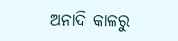ଅନାଦି କାଳରୁ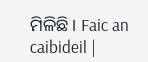ମିଳିଛି। Faic an caibideil |